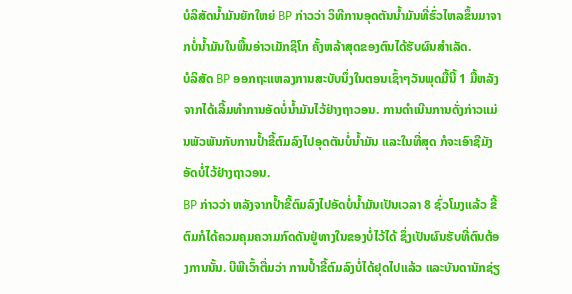ບໍລິສັດນໍ້າມັນຍັກໃຫຍ່ BP ກ່າວວ່າ ວິທີການອຸດຕັນນໍ້າມັນທີ່ຮົ່ວໄຫລຂຶ້ນມາຈາກບໍ່ນໍ້າມັນໃນພື້ນອ່າວເມັກຊິໂກ ຄັ້ງຫລ້າສຸດຂອງຕົນໄດ້ຮັບຜົນສໍາເລັດ.
ບໍລິສັດ BP ອອກຖະແຫລງການສະບັບນຶ່ງໃນຕອນເຊົ້າໆວັນພຸດມື້ນີ້ 1 ມື້ຫລັງຈາກໄດ້ເລີ້ມທໍາການອັດບໍ່ນໍ້າມັນໄວ້ຢ່າງຖາວອນ. ການດໍາເນີນການດັ່ງກ່າວແມ່ນພັວພັນກັບການປໍ້າຂີ້ຕົມລົງໄປອຸດຕັນບໍ່ນໍ້າມັນ ແລະໃນທີ່ສຸດ ກໍຈະເອົາຊີມັງອັດບໍ່ໄວ້ຢ່າງຖາວອນ.
BP ກ່າວວ່າ ຫລັງຈາກປໍ້າຂີ້ຕົມລົງໄປອັດບໍ່ນໍ້າມັນເປັນເວລາ 8 ຊົ່ວໂມງແລ້ວ ຂີ້ຕົມກໍໄດ້ຄວມຄຸມຄວາມກົດດັນຢູ່ທາງໃນຂອງບໍ່ໄວ້ໄດ້ ຊຶ່ງເປັນຜົນຮັບທີ່ຕົນຕ້ອງການນັ້ນ. ບີພີເວົ້າຕື່ມວ່າ ການປໍ້າຂີ້ຕົມລົງບໍ່ໄດ້ຢຸດໄປແລ້ວ ແລະບັນດານັກຊ່ຽ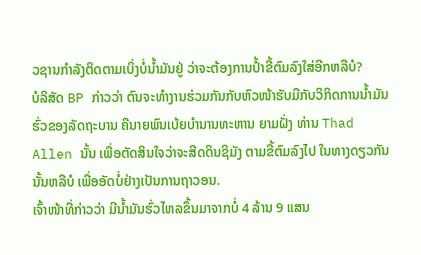ວຊານກໍາລັງຕິດຕາມເບິ່ງບໍ່ນໍ້າມັນຢູ່ ວ່າຈະຕ້ອງການປໍ້າຂີ້ຕົມລົງໃສ່ອີກຫລືບໍ?
ບໍລິສັດ BP ກ່າວວ່າ ຕົນຈະທໍາງານຮ່ວມກັນກັບຫົວໜ້າຮັບມືກັບວິກິດການນໍ້າມັນຮົ່ວຂອງລັດຖະບານ ຄືນາຍພົນເບ້ຍບໍານານທະຫານ ຍາມຝັ່ງ ທ່ານ Thad Allen ນັ້ນ ເພື່ອຕັດສິນໃຈວ່າຈະສີດດິນຊິມັງ ຕາມຂີ້ຕົມລົງໄປ ໃນທາງດຽວກັນນັ້ນຫລືບໍ ເພື່ອອັດບໍ່ຢ່າງເປັນການຖາວອນ.
ເຈົ້າໜ້າທີ່ກ່າວວ່າ ມີນໍ້າມັນຮົ່ວໄຫລຂຶ້ນມາຈາກບໍ່ 4 ລ້ານ 9 ແສນ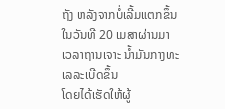ຖັງ ຫລັງຈາກບໍ່ເລີ້ມແຕກຂຶ້ນໃນວັນທີ 20 ເມສາຜ່ານມາ ເວລາຖານເຈາະ ນໍ້າມັນກາງທະເລລະເບີດຂຶ້ນ
ໂດຍໄດ້ເຮັດໃຫ້ຜູ້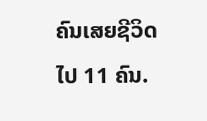ຄົນເສຍຊີວິດໄປ 11 ຄົນ.